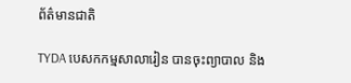ព័ត៌មានជាតិ

TYDA បេសកកម្មសាលារៀន បានចុះព្យាបាល និង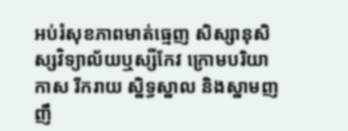អប់រំសុខភាពមាត់ធ្មេញ សិស្សានុសិស្សវិទ្យាល័យឬស្សីកែវ ក្រោមបរិយាកាស រីករាយ ស្និទ្ធស្នាល និងស្នាមញញឹ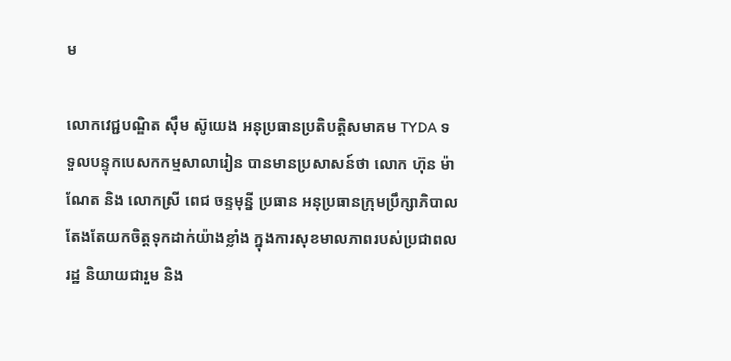ម

លោកវេជ្ជបណ្ឌិត ស៊ឹម ស៊ូយេង អនុប្រធានប្រតិបត្តិសមាគម TYDA ទទួលបន្ទុកបេសកកម្មសាលារៀន បានមានប្រសាសន៍ថា លោក ហ៊ុន ម៉ាណែត និង លោកស្រី ពេជ ចន្ទមុន្នី ប្រធាន អនុប្រធានក្រុមប្រឹក្សាភិបាល តែងតែយកចិត្តទុកដាក់យ៉ាងខ្លាំង ក្នុងការសុខមាលភាពរបស់ប្រជាពលរដ្ឋ និយាយជារួម និង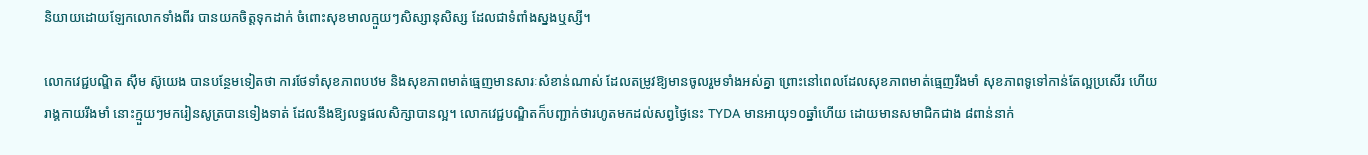និយាយដោយឡែកលោកទាំងពីរ បានយកចិត្តទុកដាក់ ចំពោះសុខមាលក្មួយៗសិស្សានុសិស្ស ដែលជាទំពាំងស្នងឬស្សី។

លោកវេជ្ជបណ្ឌិត ស៊ឹម ស៊ូយេង បានបន្ថែមទៀតថា ការថែទាំសុខភាពបឋម និងសុខភាពមាត់ធ្មេញមានសារៈសំខាន់ណាស់ ដែលតម្រូវឱ្យមានចូលរួមទាំងអស់គ្នា ព្រោះនៅពេលដែលសុខភាពមាត់ធ្មេញរឹងមាំ សុខភាពទូទៅកាន់តែល្អប្រសើរ ហើយរាង្គកាយរឹងមាំ នោះក្មួយៗមករៀនសូត្របានទៀងទាត់ ដែលនឹងឱ្យលទ្ធផលសិក្សាបានល្អ។ លោកវេជ្ជបណ្ឌិតក៏បញ្ជាក់ថារហូតមកដល់សព្វថ្ងៃនេះ TYDA មានអាយុ១០ឆ្នាំហើយ ដោយមានសមាជិកជាង ៨ពាន់នាក់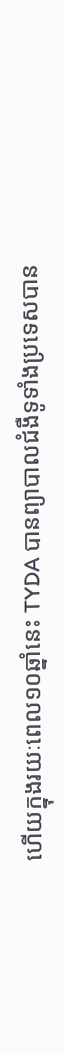ហើយក្នុងរយៈពេល១០ឆ្នាំនេះ TYDA បានព្យាបាលជំងឺទូទាំងប្រទេសបាន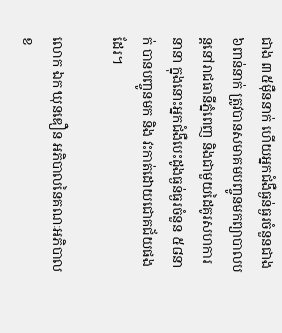ជាង ៣៥ម៉ឺននាក់ ហើយអ្នកជំងឺធ្ងន់ធ្ងរចំនួនជាង ៦ពាន់នាក់ ត្រូវបានសមាគមបញ្ចូនមកព្យាបាលបន្តនៅរាជធានីភ្នំពេញ និងជាមួយដៃគូរសហការនានា ក្នុងនោះអ្នកជំងឺបេះដូងធ្ងន់ធ្ងរចំនួន ៥៨នាក់ បានបញ្ចូនមក និង វះកាត់ដោយជោគជ័យផងដែរ។

លោក ឯក ឃុនឌឿន អភិបាលនៃគណៈអភិបាលខ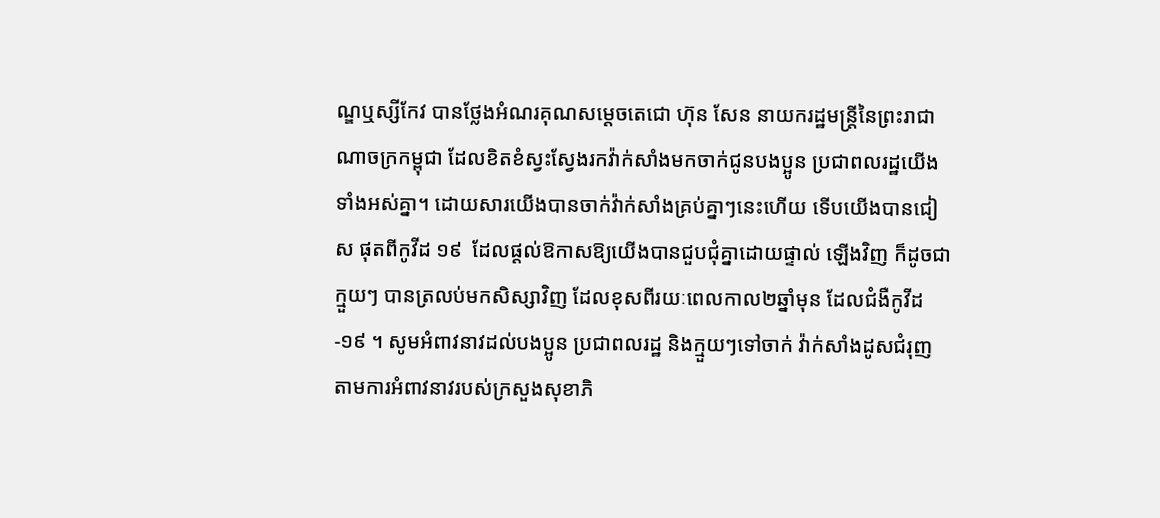ណ្ឌឬស្សីកែវ បានថ្លែងអំណរគុណសម្តេចតេជោ ហ៊ុន សែន នាយករដ្ឋមន្រ្តីនៃព្រះរាជាណាចក្រកម្ពុជា ដែលខិតខំស្វះស្វែងរកវ៉ាក់សាំងមកចាក់ជូនបងប្អូន ប្រជាពលរដ្ឋយើងទាំងអស់គ្នា។ ដោយសារយើងបានចាក់វ៉ាក់សាំងគ្រប់គ្នាៗនេះហើយ ទើបយើងបានជៀស ផុតពីកូវីដ ១៩  ដែលផ្តល់ឱកាសឱ្យយើងបានជួបជុំគ្នាដោយផ្ទាល់ ឡើងវិញ ក៏ដូចជាក្មួយៗ បានត្រលប់មកសិស្សាវិញ ដែលខុសពីរយៈពេលកាល២ឆ្នាំមុន ដែលជំងឺកូវីដ -១៩ ។ សូមអំពាវនាវដល់បងប្អូន ប្រជាពលរដ្ឋ និងក្មួយៗទៅចាក់ វ៉ាក់សាំងដូសជំរុញ តាមការអំពាវនាវរបស់ក្រសួងសុខាភិ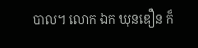បាល។ លោក ឯក ឃុនឌឿន ក៏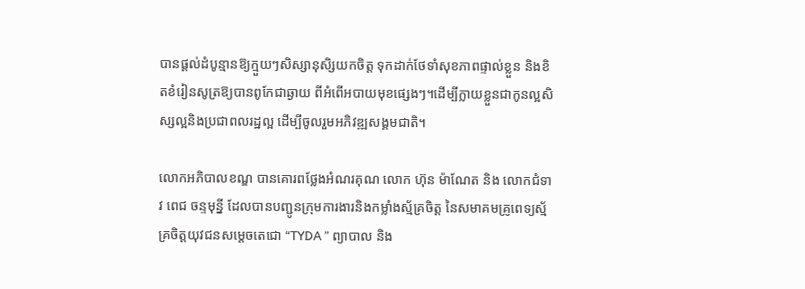បានផ្ដល់ដំបូន្មានឱ្យក្មួយៗសិស្សានុសិ្សយកចិត្ត ទុកដាក់ថែទាំសុខភាពផ្ទាល់ខ្លួន និងខិតខំរៀនសូត្រឱ្យបានពូកែជាឆ្ងាយ ពីអំពើអបាយមុខផ្សេងៗ។ដើម្បីក្លាយខ្លួនជាកូនល្អសិស្សល្អនិងប្រជាពលរដ្ឋល្អ ដើម្បីចូលរួមអភិវឌ្ឍសង្គមជាតិ។

លោកអភិបាលខណ្ឌ បានគោរពថ្លែងអំណរគុណ លោក ហ៊ុន ម៉ាណែត និង លោកជំទាវ ពេជ ចន្ទមុន្នី ដែលបានបញ្ជូនក្រុមការងារនិងកម្លាំងស្ម័គ្រចិត្ត នៃសមាគមគ្រូពេទ្យស្ម័គ្រចិត្តយុវជនសម្តេចតេជោ “TYDA ” ព្យាបាល និង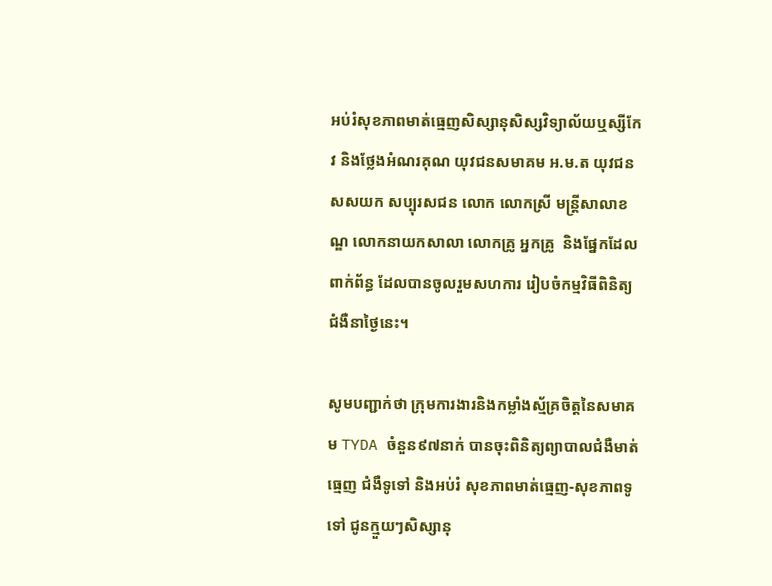អប់រំសុខភាពមាត់ធ្មេញសិស្សានុសិស្សវិទ្យាល័យឬស្សីកែវ និងថ្លែងអំណរគុណ យុវជនសមាគម អ.ម.ត យុវជនសសយក សប្បុរសជន លោក លោកស្រី មន្ត្រីសាលាខណ្ឌ លោកនាយកសាលា លោកគ្រូ អ្នកគ្រូ  និងផ្នែកដែលពាក់ព័ន្ធ ដែលបានចូលរួមសហការ រៀបចំកម្មវិធីពិនិត្យជំងឺនាថ្ងៃនេះ។

សូមបញ្ជាក់ថា ក្រុមការងារនិងកម្លាំងស្ម័គ្រចិត្តនៃសមាគម TYDA ចំនួន៩៧នាក់ បានចុះពិនិត្យព្យាបាលជំងឺមាត់ធ្មេញ ជំងឺទូទៅ និងអប់រំ សុខភាពមាត់ធ្មេញ-សុខភាពទូទៅ ជូនក្មួយៗសិស្សានុ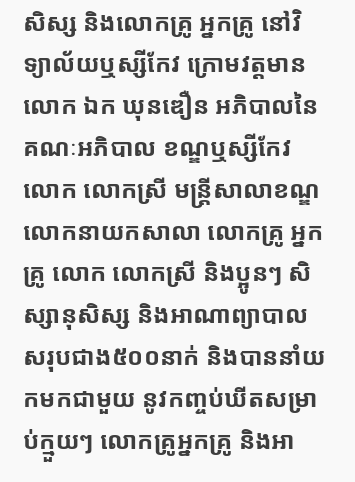សិស្ស និងលោកគ្រូ អ្នកគ្រូ នៅវិទ្យាល័យឬស្សីកែវ ក្រោមវត្តមាន លោក ឯក ឃុនឌឿន អភិបាលនៃគណៈអភិបាល ខណ្ឌឬស្សីកែវ លោក លោកស្រី មន្ត្រីសាលាខណ្ឌ លោកនាយកសាលា លោកគ្រូ អ្នកគ្រូ លោក លោកស្រី និងប្អូនៗ សិស្សានុសិស្ស និងអាណាព្យាបាលសរុបជាង៥០០នាក់ និងបាននាំយកមកជាមួយ នូវកញ្ចប់ឃីតសម្រាប់ក្មួយៗ លោកគ្រូអ្នកគ្រូ និងអា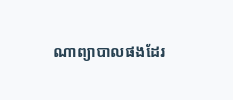ណាព្យាបាលផងដែរ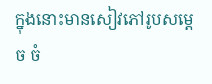ក្នុងនោះមានសៀវភៅរូបសម្តេច ចំ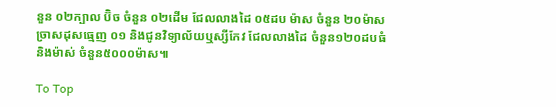នួន ០២ក្បាល ប៊ិច ចំនួន ០២ដើម ជែលលាងដៃ ០៥ដប ម៉ាស ចំនួន ២០ម៉ាស ច្រាសដុសធ្មេញ ០១ និងជូនវិទ្យាល័យឬស្សីកែវ ជែលលាងដៃ ចំនួន១២០ដបធំ និងម៉ាស់ ចំនួន៥០០០ម៉ាស៕

To Top